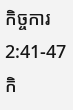កិច្ចការ 2:41-47
កិ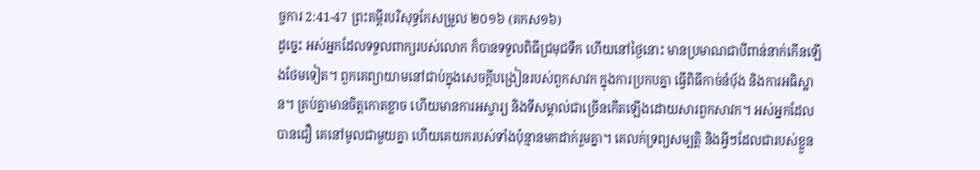ច្ចការ 2:41-47 ព្រះគម្ពីរបរិសុទ្ធកែសម្រួល ២០១៦ (គកស១៦)
ដូច្នេះ អស់អ្នកដែលទទួលពាក្យរបស់លោក ក៏បានទទួលពិធីជ្រមុជទឹក ហើយនៅថ្ងៃនោះ មានប្រមាណជាបីពាន់នាក់កើនឡើងថែមទៀត។ ពួកគេព្យាយាមនៅជាប់ក្នុងសេចក្តីបង្រៀនរបស់ពួកសាវក ក្នុងការប្រកបគ្នា ធ្វើពិធីកាច់នំបុ័ង និងការអធិស្ឋាន។ គ្រប់គ្នាមានចិត្តកោតខ្លាច ហើយមានការអស្ចារ្យ និងទីសម្គាល់ជាច្រើនកើតឡើងដោយសារពួកសាវក។ អស់អ្នកដែលបានជឿ គេនៅមូលជាមួយគ្នា ហើយគេយករបស់ទាំងប៉ុន្មានមកដាក់រួមគ្នា។ គេលក់ទ្រព្យសម្បត្តិ និងអ្វីៗដែលជារបស់ខ្លួន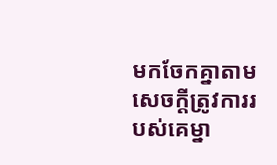មកចែកគ្នាតាមសេចក្ដីត្រូវការរបស់គេម្នា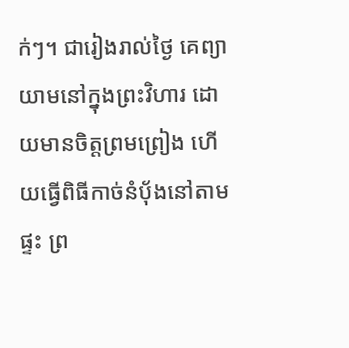ក់ៗ។ ជារៀងរាល់ថ្ងៃ គេព្យាយាមនៅក្នុងព្រះវិហារ ដោយមានចិត្តព្រមព្រៀង ហើយធ្វើពិធីកាច់នំបុ័ងនៅតាមផ្ទះ ព្រ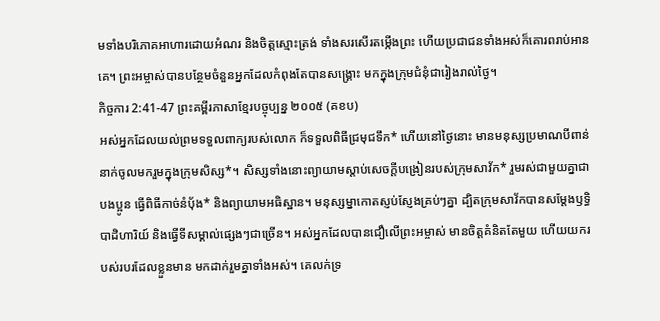មទាំងបរិភោគអាហារដោយអំណរ និងចិត្តស្មោះត្រង់ ទាំងសរសើរតម្កើងព្រះ ហើយប្រជាជនទាំងអស់ក៏គោរពរាប់អានគេ។ ព្រះអម្ចាស់បានបន្ថែមចំនួនអ្នកដែលកំពុងតែបានសង្គ្រោះ មកក្នុងក្រុមជំនុំជារៀងរាល់ថ្ងៃ។
កិច្ចការ 2:41-47 ព្រះគម្ពីរភាសាខ្មែរបច្ចុប្បន្ន ២០០៥ (គខប)
អស់អ្នកដែលយល់ព្រមទទួលពាក្យរបស់លោក ក៏ទទួលពិធីជ្រមុជទឹក* ហើយនៅថ្ងៃនោះ មានមនុស្សប្រមាណបីពាន់នាក់ចូលមករួមក្នុងក្រុមសិស្ស*។ សិស្សទាំងនោះព្យាយាមស្ដាប់សេចក្ដីបង្រៀនរបស់ក្រុមសាវ័ក* រួមរស់ជាមួយគ្នាជាបងប្អូន ធ្វើពិធីកាច់នំប៉័ង* និងព្យាយាមអធិស្ឋាន។ មនុស្សម្នាកោតស្ញប់ស្ញែងគ្រប់ៗគ្នា ដ្បិតក្រុមសាវ័កបានសម្តែងឫទ្ធិបាដិហារិយ៍ និងធ្វើទីសម្គាល់ផ្សេងៗជាច្រើន។ អស់អ្នកដែលបានជឿលើព្រះអម្ចាស់ មានចិត្តគំនិតតែមួយ ហើយយករបស់របរដែលខ្លួនមាន មកដាក់រួមគ្នាទាំងអស់។ គេលក់ទ្រ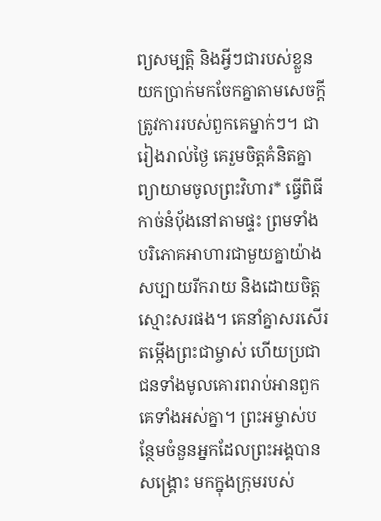ព្យសម្បត្តិ និងអ្វីៗជារបស់ខ្លួន យកប្រាក់មកចែកគ្នាតាមសេចក្ដីត្រូវការរបស់ពួកគេម្នាក់ៗ។ ជារៀងរាល់ថ្ងៃ គេរួមចិត្តគំនិតគ្នាព្យាយាមចូលព្រះវិហារ* ធ្វើពិធីកាច់នំប៉័ងនៅតាមផ្ទះ ព្រមទាំងបរិភោគអាហារជាមួយគ្នាយ៉ាងសប្បាយរីករាយ និងដោយចិត្តស្មោះសរផង។ គេនាំគ្នាសរសើរតម្កើងព្រះជាម្ចាស់ ហើយប្រជាជនទាំងមូលគោរពរាប់អានពួកគេទាំងអស់គ្នា។ ព្រះអម្ចាស់បន្ថែមចំនួនអ្នកដែលព្រះអង្គបានសង្គ្រោះ មកក្នុងក្រុមរបស់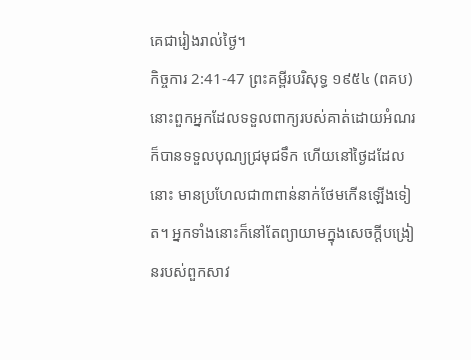គេជារៀងរាល់ថ្ងៃ។
កិច្ចការ 2:41-47 ព្រះគម្ពីរបរិសុទ្ធ ១៩៥៤ (ពគប)
នោះពួកអ្នកដែលទទួលពាក្យរបស់គាត់ដោយអំណរ ក៏បានទទួលបុណ្យជ្រមុជទឹក ហើយនៅថ្ងៃដដែលនោះ មានប្រហែលជា៣ពាន់នាក់ថែមកើនឡើងទៀត។ អ្នកទាំងនោះក៏នៅតែព្យាយាមក្នុងសេចក្ដីបង្រៀនរបស់ពួកសាវ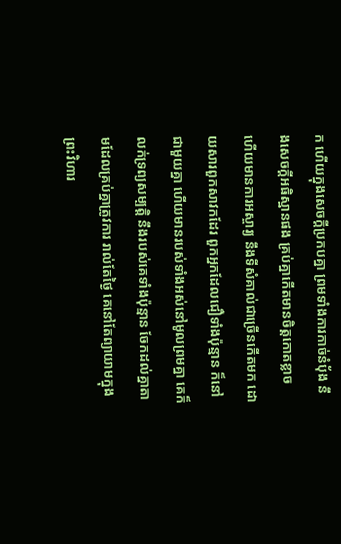ក ហើយក្នុងសេចក្ដីប្រកបគ្នា ព្រមទាំងការកាច់នំបុ័ង នឹងសេចក្ដីអធិស្ឋានផង គ្រប់គ្នាកើតមានចិត្តកោតខ្លាច ហើយមានការអស្ចារ្យ នឹងទីសំគាល់ជាច្រើនកើតមក ដោយសារពួកសាវកដែរ ពួកអ្នកដែលជឿទាំងប៉ុន្មាន ក៏នៅជាមួយគ្នា ហើយមានរបស់ទាំងអស់នៅមូលព្រមគ្នា គេក៏លក់ទ្រព្យសម្បត្តិ នឹងរបស់គេទាំងប៉ុន្មាន ចែកដល់គ្នាតាមដែលគ្រប់គ្នាត្រូវការ រាល់តែថ្ងៃ គេនៅតែព្យាយាមក្នុងព្រះវិហារ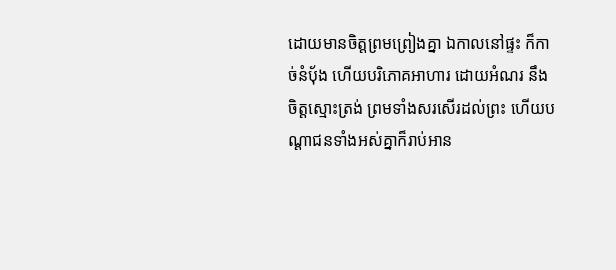ដោយមានចិត្តព្រមព្រៀងគ្នា ឯកាលនៅផ្ទះ ក៏កាច់នំបុ័ង ហើយបរិភោគអាហារ ដោយអំណរ នឹងចិត្តស្មោះត្រង់ ព្រមទាំងសរសើរដល់ព្រះ ហើយបណ្តាជនទាំងអស់គ្នាក៏រាប់អាន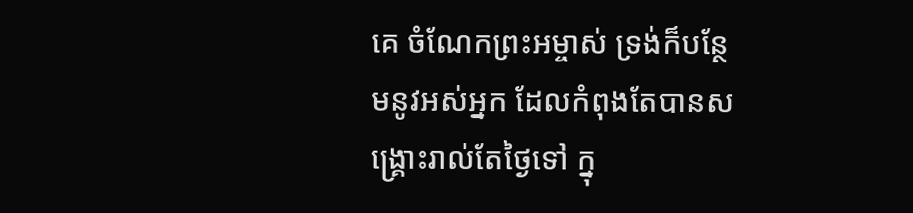គេ ចំណែកព្រះអម្ចាស់ ទ្រង់ក៏បន្ថែមនូវអស់អ្នក ដែលកំពុងតែបានសង្គ្រោះរាល់តែថ្ងៃទៅ ក្នុ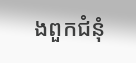ងពួកជំនុំ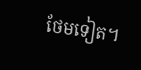ថែមទៀត។